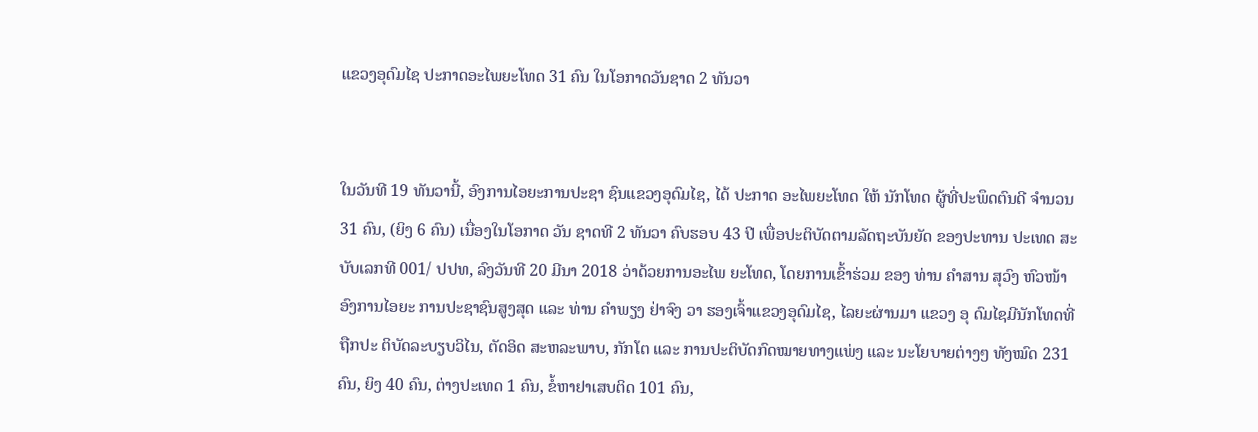ແຂວງອຸດົມໄຊ ປະກາດອະໄພຍະໂທດ 31 ຄົນ ໃນໂອກາດວັນຊາດ 2 ທັນວາ


ໃນວັນທີ 19 ທັນວານີ້, ອົງການໄອຍະການປະຊາ ຊົນແຂວງອຸດົມໄຊ, ໄດ້ ປະກາດ ອະໄພຍະໂທດ ໃຫ້ ນັກໂທດ ຜູ້ທີ່ປະພຶດຕົນດີ ຈຳນວນ 31 ຄົນ, (ຍິງ 6 ຄົນ) ເນື່ອງໃນໂອກາດ ວັນ ຊາດທີ 2 ທັນວາ ຄົບຮອບ 43 ປີ ເພື່ອປະຕິບັດຕາມລັດຖະບັນຍັດ ຂອງປະທານ ປະເທດ ສະບັບເລກທີ 001/ ປປທ, ລົງວັນທີ 20 ມີນາ 2018 ວ່າດ້ວຍການອະໄພ ຍະໂທດ, ໂດຍການເຂົ້າຮ່ວມ ຂອງ ທ່ານ ຄໍາສານ ສຸວົງ ຫົວໜ້າອົງການໄອຍະ ການປະຊາຊົນສູງສຸດ ແລະ ທ່ານ ຄໍາພຽງ ຢ່າຈົງ ວາ ຮອງເຈົ້າແຂວງອຸດົມໄຊ, ໄລຍະຜ່ານມາ ແຂວງ ອຸ ດົມໄຊມີນັກໂທດທີ່ຖືກປະ ຕິບັດລະບຽບວິໄນ, ຕັດອິດ ສະຫລະພາບ, ກັກໂຕ ແລະ ການປະຕິບັດກົດໝາຍທາງແພ່ງ ແລະ ນະໂຍບາຍຕ່າງໆ ທັງໝົດ 231 ຄົນ, ຍິງ 40 ຄົນ, ຕ່າງປະເທດ 1 ຄົນ, ຂໍ້ຫາຢາເສບຕິດ 101 ຄົນ,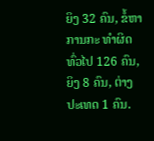ຍິງ 32 ຄົນ, ຂໍ້ຫາການກະ ທຳຜິດທົ່ວໄປ 126 ຄົນ, ຍິງ 8 ຄົນ, ຕ່າງປະເທດ 1 ຄົນ.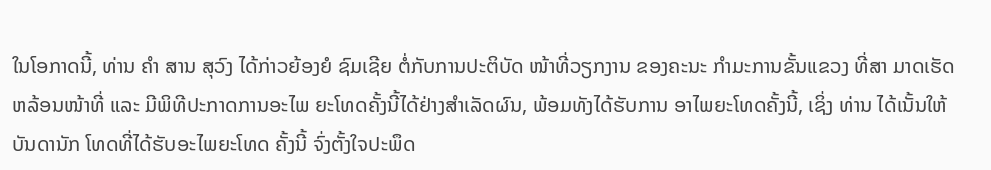ໃນໂອກາດນີ້, ທ່ານ ຄຳ ສານ ສຸວົງ ໄດ້ກ່າວຍ້ອງຍໍ ຊົມເຊີຍ ຕໍ່ກັບການປະຕິບັດ ໜ້າທີ່ວຽກງານ ຂອງຄະນະ ກຳມະການຂັ້ນແຂວງ ທີ່ສາ ມາດເຮັດຫລ້ອນໜ້າທີ່ ແລະ ມີພິທີປະກາດການອະໄພ ຍະໂທດຄັ້ງນີ້ໄດ້ຢ່າງສຳເລັດຜົນ, ພ້ອມທັງໄດ້ຮັບການ ອາໄພຍະໂທດຄັ້ງນີ້, ເຊິ່ງ ທ່ານ ໄດ້ເນັ້ນໃຫ້ບັນດານັກ ໂທດທີ່ໄດ້ຮັບອະໄພຍະໂທດ ຄັ້ງນີ້ ຈົ່ງຕັ້ງໃຈປະພຶດ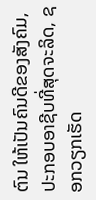ຕົນ ໃຫ້ເປັນຄົນດີຂອງສັງຄົມ, ປະກອບອາຊີບທີ່ສຸດຈະລິດ, ຊອກວຽກເຮັດ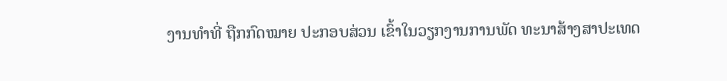ງານທຳທີ່ ຖືກກົດໝາຍ ປະກອບສ່ວນ ເຂົ້າໃນວຽກງານການພັດ ທະນາສ້າງສາປະເທດ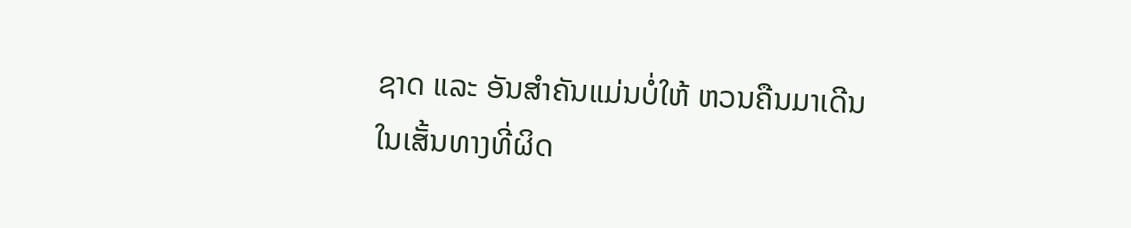ຊາດ ແລະ ອັນສຳຄັນແມ່ນບໍ່ໃຫ້ ຫວນຄືນມາເດີນໃນເສັ້ນທາງທີ່ຜິດ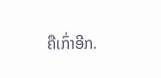ຄືເກົ່າອີກ.